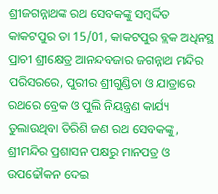ଶ୍ରୀଜଗନ୍ନାଥଙ୍କ ରଥ ସେବକଙ୍କୁ ସମ୍ବର୍ଦ୍ଦିତ
କାକଟପୁର ତା 15/01, କାକଟପୁର ବ୍ଲକ ଅଧିନସ୍ଥ ପ୍ରାଚୀ ଶ୍ରୀକ୍ଷେତ୍ର ଆନନ୍ଦବଜାର ଜଗନ୍ନାଥ ମନ୍ଦିର ପରିସରରେ, ପୁରୀର ଶ୍ରୀଗୁଣ୍ଡିଚା ଓ ଯାତ୍ରାରେ ରଥରେ ବ୍ରେକ ଓ ପୁଲି ନିୟନ୍ତ୍ରଣ କାର୍ଯ୍ୟ ତୁଲାଉଥିବା ତିରିଶି ଜଣ ରଥ ସେବକଙ୍କୁ, ଶ୍ରୀମନ୍ଦିର ପ୍ରଶାସନ ପକ୍ଷରୁ ମାନପତ୍ର ଓ ଉପଢୌକନ ଦେଇ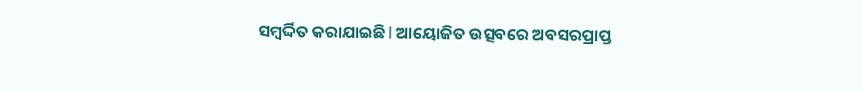ସମ୍ବର୍ଦ୍ଦିତ କରାଯାଇଛି l ଆୟୋଜିତ ଉତ୍ସବରେ ଅବସରପ୍ରାପ୍ତ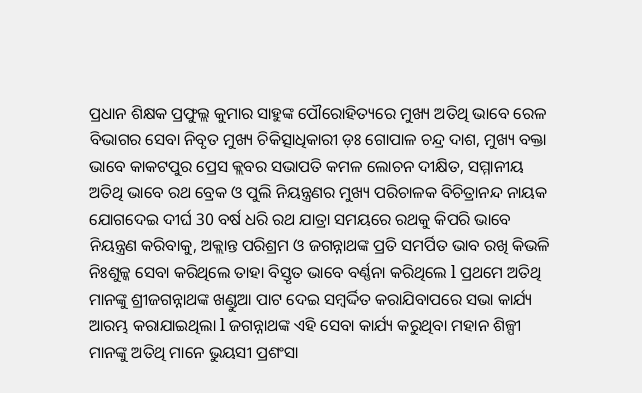ପ୍ରଧାନ ଶିକ୍ଷକ ପ୍ରଫୁଲ୍ଲ କୁମାର ସାହୁଙ୍କ ପୌରୋହିତ୍ୟରେ ମୁଖ୍ୟ ଅତିଥି ଭାବେ ରେଳ ବିଭାଗର ସେବା ନିବୃତ ମୁଖ୍ୟ ଚିକିତ୍ସାଧିକାରୀ ଡ଼ଃ ଗୋପାଳ ଚନ୍ଦ୍ର ଦାଶ, ମୁଖ୍ୟ ବକ୍ତା ଭାବେ କାକଟପୁର ପ୍ରେସ କ୍ଲବର ସଭାପତି କମଳ ଲୋଚନ ଦୀକ୍ଷିତ, ସମ୍ମାନୀୟ ଅତିଥି ଭାବେ ରଥ ବ୍ରେକ ଓ ପୁଲି ନିୟନ୍ତ୍ରଣର ମୁଖ୍ୟ ପରିଚାଳକ ବିଚିତ୍ରାନନ୍ଦ ନାୟକ ଯୋଗଦେଇ ଦୀର୍ଘ 30 ବର୍ଷ ଧରି ରଥ ଯାତ୍ରା ସମୟରେ ରଥକୁ କିପରି ଭାବେ ନିୟନ୍ତ୍ରଣ କରିବାକୁ, ଅକ୍ଲାନ୍ତ ପରିଶ୍ରମ ଓ ଜଗନ୍ନାଥଙ୍କ ପ୍ରତି ସମର୍ପିତ ଭାବ ରଖି କିଭଳି ନିଃଶୁଳ୍କ ସେବା କରିଥିଲେ ତାହା ବିସ୍ତୃତ ଭାବେ ବର୍ଣ୍ଣନା କରିଥିଲେ l ପ୍ରଥମେ ଅତିଥି ମାନଙ୍କୁ ଶ୍ରୀଜଗନ୍ନାଥଙ୍କ ଖଣ୍ଡୁଆ ପାଟ ଦେଇ ସମ୍ବର୍ଦ୍ଦିତ କରାଯିବାପରେ ସଭା କାର୍ଯ୍ୟ ଆରମ୍ଭ କରାଯାଇଥିଲା l ଜଗନ୍ନାଥଙ୍କ ଏହି ସେବା କାର୍ଯ୍ୟ କରୁଥିବା ମହାନ ଶିଳ୍ପୀ ମାନଙ୍କୁ ଅତିଥି ମାନେ ଭୁୟସୀ ପ୍ରଶଂସା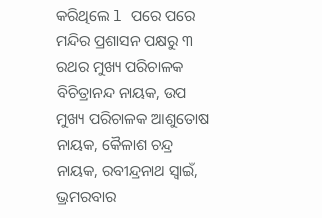କରିଥିଲେ l ପରେ ପରେ ମନ୍ଦିର ପ୍ରଶାସନ ପକ୍ଷରୁ ୩ ରଥର ମୁଖ୍ୟ ପରିଚାଳକ ବିଚିତ୍ରାନନ୍ଦ ନାୟକ, ଉପ ମୁଖ୍ୟ ପରିଚାଳକ ଆଶୁତୋଷ ନାୟକ, କୈଳାଶ ଚନ୍ଦ୍ର ନାୟକ, ରବୀନ୍ଦ୍ରନାଥ ସ୍ୱାଇଁ, ଭ୍ରମରବାର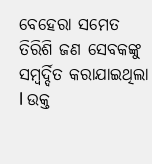ବେହେରା ସମେତ ତିରିଶି ଜଣ ସେବକଙ୍କୁ ସମ୍ବର୍ଦ୍ଦିତ କରାଯାଇଥିଲା l ଉକ୍ତ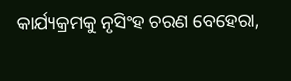କାର୍ଯ୍ୟକ୍ରମକୁ ନୃସିଂହ ଚରଣ ବେହେରା,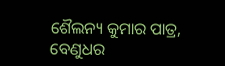ଶୈଲନ୍ୟ କୁମାର ପାତ୍ର, ବେଣୁଧର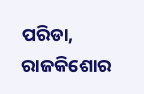ପରିଡା, ରାଜକିଶୋର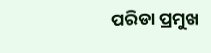ପରିଡା ପ୍ରମୁଖ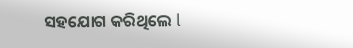ସହଯୋଗ କରିଥିଲେ l